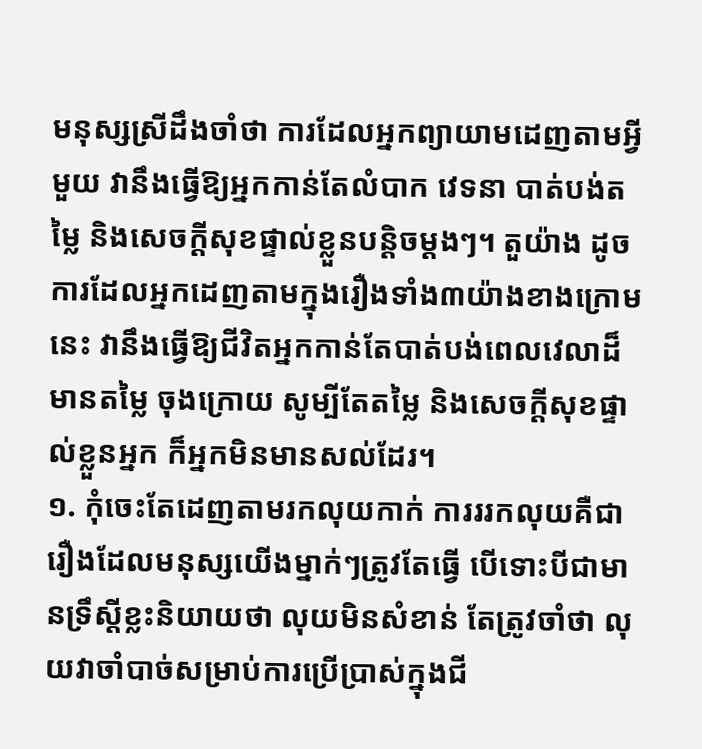មនុស្សស្រីដឹងចាំថា ការដែលអ្នកព្យាយាមដេញតាមអ្វីមួយ វានឹងធ្វើឱ្យអ្នកកាន់តែលំបាក វេទនា បាត់បង់តម្លៃ និងសេចក្ដីសុខផ្ទាល់ខ្លួនបន្តិចម្ដងៗ។ តួយ៉ាង ដូចការដែលអ្នកដេញតាមក្នុងរឿងទាំង៣យ៉ាងខាងក្រោមនេះ វានឹងធ្វើឱ្យជីវិតអ្នកកាន់តែបាត់បង់ពេលវេលាដ៏មានតម្លៃ ចុងក្រោយ សូម្បីតែតម្លៃ និងសេចក្ដីសុខផ្ទាល់ខ្លួនអ្នក ក៏អ្នកមិនមានសល់ដែរ។
១. កុំចេះតែដេញតាមរកលុយកាក់ ការររកលុយគឺជារឿងដែលមនុស្សយើងម្នាក់ៗត្រូវតែធ្វើ បើទោះបីជាមានទ្រឹស្តីខ្លះនិយាយថា លុយមិនសំខាន់ តែត្រូវចាំថា លុយវាចាំបាច់សម្រាប់ការប្រើប្រាស់ក្នុងជី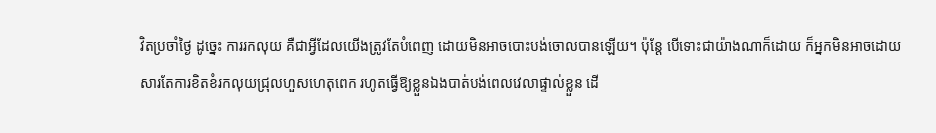វិតប្រចាំថ្ងៃ ដូច្នេះ ការរកលុយ គឺជាអ្វីដែលយើងត្រូវតែបំពេញ ដោយមិនអាចបោះបង់ចោលបានឡើយ។ ប៉ុន្តែ បើទោះជាយ៉ាងណាក៏ដោយ ក៏អ្នកមិនអាចដោយសារតែការខិតខំរកលុយជ្រុលហួសហេតុពេក រហូតធ្វើឱ្យខ្លួនឯងបាត់បង់ពេលវេលាផ្ទាល់ខ្លួន ដើ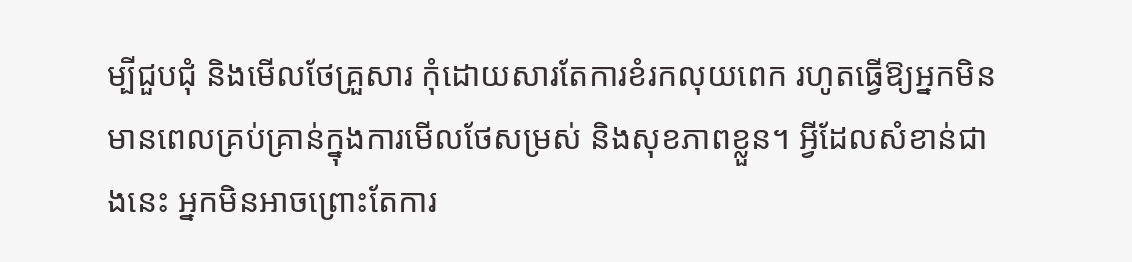ម្បីជួបជុំ និងមើលថែគ្រួសារ កុំដោយសារតែការខំរកលុយពេក រហូតធ្វើឱ្យអ្នកមិនមានពេលគ្រប់គ្រាន់ក្នុងការមើលថែសម្រស់ និងសុខភាពខ្លួន។ អ្វីដែលសំខាន់ជាងនេះ អ្នកមិនអាចព្រោះតែការ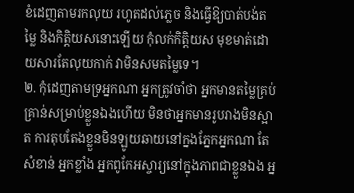ខំដេញតាមរកលុយ រហូតដល់ភ្លេច និងធ្វើឱ្យបាត់បង់តម្លៃ និងកិត្តិយសនោះឡើយ កុំលក់កិត្តិយស មុខមាត់ដោយសារតែលុយកាក់ វាមិនសមតម្លៃទេ។
២. កុំដេញតាមទ្រអ្នកណា អ្នកត្រូវចាំថា អ្នកមានតម្លៃគ្រប់គ្រាន់សម្រាប់ខ្លួនឯងហើយ មិនថាអ្នកមានរូបរាងមិនស្អាត ការតុបតែងខ្លួនមិនឡូយឆាយនៅក្នងភ្នែកអ្នកណា តែសំខាន់ អ្នកខ្លាំង អ្នកពូកែអស្ចារ្យនៅក្នុងភាពជាខ្លួនឯង អ្ន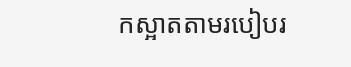កស្អាតតាមរបៀបរ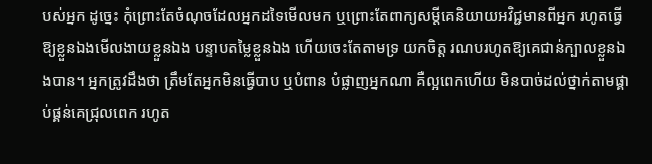បស់អ្នក ដូច្នេះ កុំព្រោះតែចំណុចដែលអ្នកដទៃមើលមក ឬព្រោះតែពាក្យសម្ដីគេនិយាយអវិជ្ជមានពីអ្នក រហូតធ្វើឱ្យខ្លួនឯងមើលងាយខ្លួនឯង បន្ទាបតម្លៃខ្លួនឯង ហើយចេះតែតាមទ្រ យកចិត្ត រណបរហូតឱ្យគេជាន់ក្បាលខ្លួនឯងបាន។ អ្នកត្រូវដឹងថា ត្រឹមតែអ្នកមិនធ្វើបាប ឬបំពាន បំផ្លាញអ្នកណា គឺល្អពេកហើយ មិនបាច់ដល់ថ្នាក់តាមផ្គាប់ផ្គន់គេជ្រុលពេក រហូត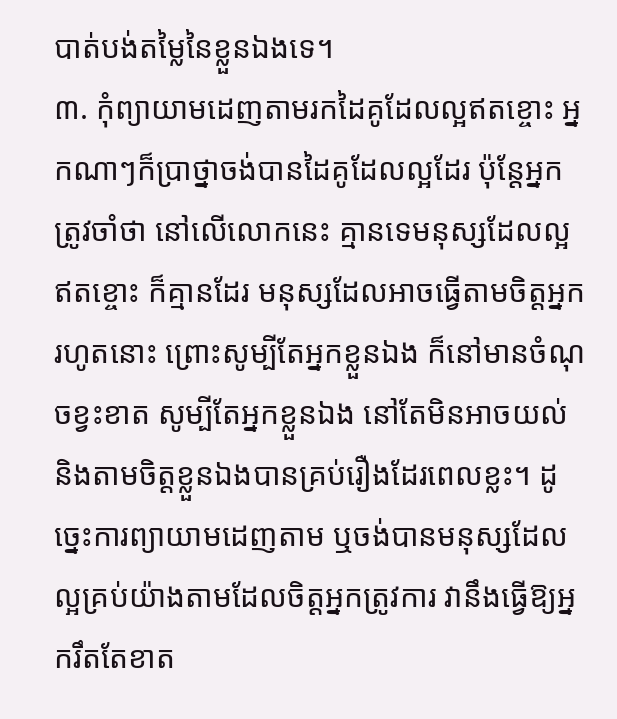បាត់បង់តម្លៃនៃខ្លួនឯងទេ។
៣. កុំព្យាយាមដេញតាមរកដៃគូដែលល្អឥតខ្ចោះ អ្នកណាៗក៏ប្រាថ្នាចង់បានដៃគូដែលល្អដែរ ប៉ុន្តែអ្នកត្រូវចាំថា នៅលើលោកនេះ គ្មានទេមនុស្សដែលល្អឥតខ្ចោះ ក៏គ្មានដែរ មនុស្សដែលអាចធ្វើតាមចិត្តអ្នករហូតនោះ ព្រោះសូម្បីតែអ្នកខ្លួនឯង ក៏នៅមានចំណុចខ្វះខាត សូម្បីតែអ្នកខ្លួនឯង នៅតែមិនអាចយល់ និងតាមចិត្តខ្លួនឯងបានគ្រប់រឿងដែរពេលខ្លះ។ ដូច្នេះការព្យាយាមដេញតាម ឬចង់បានមនុស្សដែលល្អគ្រប់យ៉ាងតាមដែលចិត្តអ្នកត្រូវការ វានឹងធ្វើឱ្យអ្នករឹតតែខាត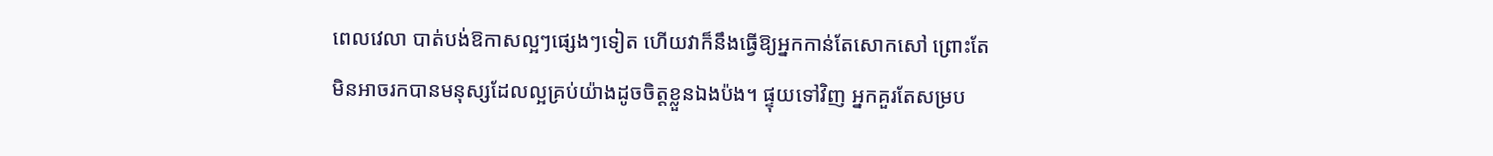ពេលវេលា បាត់បង់ឱកាសល្អៗផ្សេងៗទៀត ហើយវាក៏នឹងធ្វើឱ្យអ្នកកាន់តែសោកសៅ ព្រោះតែមិនអាចរកបានមនុស្សដែលល្អគ្រប់យ៉ាងដូចចិត្តខ្លួនឯងប៉ង។ ផ្ទុយទៅវិញ អ្នកគួរតែសម្រប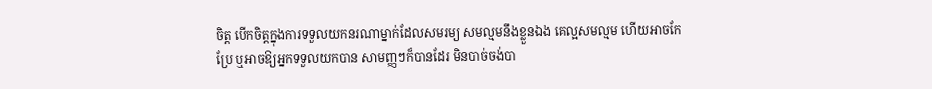ចិត្ត បើកចិត្តក្នុងការទទួលយកនរណាម្នាក់ដែលសមរម្យ សមល្មមនឹងខ្លួនឯង គេល្អសមល្មម ហើយអាចកែប្រែ ឬអាចឱ្យអ្នកទទួលយកបាន សាមញ្ញៗក៏បានដែរ មិនបាច់ចង់បា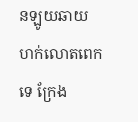នឡូយឆាយ ហក់លោតពេកទេ ក្រែង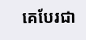គេបែរជា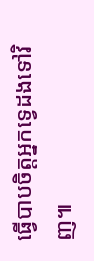ធ្វើបាបចិត្តអ្នកទ្វេដងទៅវិញ៕